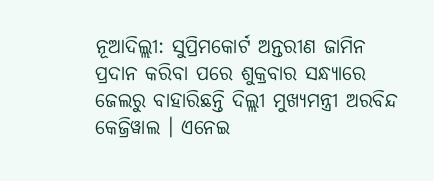ନୂଆଦିଲ୍ଲୀ: ସୁପ୍ରିମକୋର୍ଟ ଅନ୍ତରୀଣ ଜାମିନ ପ୍ରଦାନ କରିବା ପରେ ଶୁକ୍ରବାର ସନ୍ଧ୍ୟାରେ ଜେଲରୁ ବାହାରିଛନ୍ତି ଦିଲ୍ଲୀ ମୁଖ୍ୟମନ୍ତ୍ରୀ ଅରବିନ୍ଦ କେଜ୍ରିୱାଲ । ଏନେଇ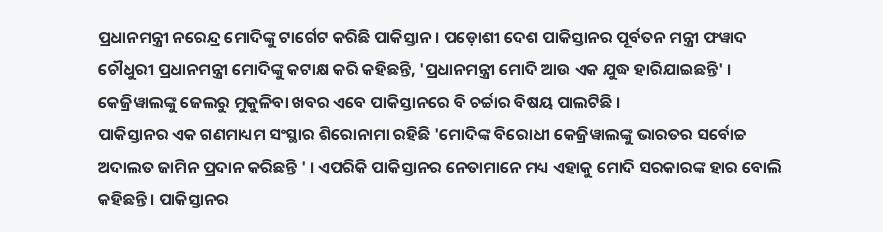ପ୍ରଧାନମନ୍ତ୍ରୀ ନରେନ୍ଦ୍ର ମୋଦିଙ୍କୁ ଟାର୍ଗେଟ କରିଛି ପାକିସ୍ତାନ । ପଡ଼ୋଶୀ ଦେଶ ପାକିସ୍ତାନର ପୂର୍ବତନ ମନ୍ତ୍ରୀ ଫୱାଦ ଚୌଧୁରୀ ପ୍ରଧାନମନ୍ତ୍ରୀ ମୋଦିଙ୍କୁ କଟାକ୍ଷ କରି କହିଛନ୍ତି, 'ପ୍ରଧାନମନ୍ତ୍ରୀ ମୋଦି ଆଉ ଏକ ଯୁଦ୍ଧ ହାରିଯାଇଛନ୍ତି' । କେଜ୍ରିୱାଲଙ୍କୁ ଜେଲରୁ ମୁକୁଳିବା ଖବର ଏବେ ପାକିସ୍ତାନରେ ବି ଚର୍ଚ୍ଚାର ବିଷୟ ପାଲଟିଛି ।
ପାକିସ୍ତାନର ଏକ ଗଣମାଧ୍ୟମ ସଂସ୍ଥାର ଶିରୋନାମା ରହିଛି 'ମୋଦିଙ୍କ ବିରୋଧୀ କେଜ୍ରିୱାଲଙ୍କୁ ଭାରତର ସର୍ବୋଚ୍ଚ ଅଦାଲତ ଜାମିନ ପ୍ରଦାନ କରିଛନ୍ତି ' । ଏପରିକି ପାକିସ୍ତାନର ନେତାମାନେ ମଧ୍ୟ ଏହାକୁ ମୋଦି ସରକାରଙ୍କ ହାର ବୋଲି କହିଛନ୍ତି । ପାକିସ୍ତାନର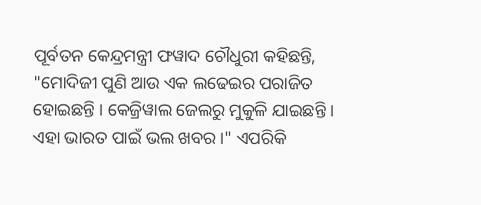ପୂର୍ବତନ କେନ୍ଦ୍ରମନ୍ତ୍ରୀ ଫୱାଦ ଚୌଧୁରୀ କହିଛନ୍ତି, "ମୋଦିଜୀ ପୁଣି ଆଉ ଏକ ଲଢେଇର ପରାଜିତ ହୋଇଛନ୍ତି । କେଜ୍ରିୱାଲ ଜେଲରୁ ମୁକୁଳି ଯାଇଛନ୍ତି । ଏହା ଭାରତ ପାଇଁ ଭଲ ଖବର ।" ଏପରିକି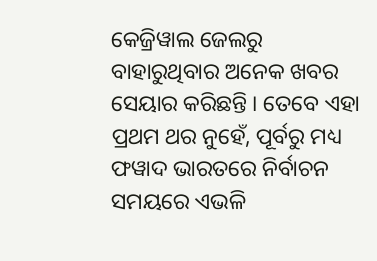କେଜ୍ରିୱାଲ ଜେଲରୁ ବାହାରୁଥିବାର ଅନେକ ଖବର ସେୟାର କରିଛନ୍ତି । ତେବେ ଏହା ପ୍ରଥମ ଥର ନୁହେଁ, ପୂର୍ବରୁ ମଧ୍ୟ ଫୱାଦ ଭାରତରେ ନିର୍ବାଚନ ସମୟରେ ଏଭଳି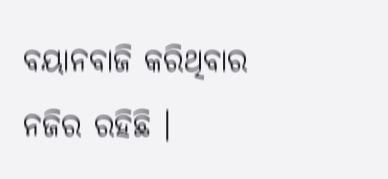ବୟାନବାଜି କରିଥିବାର ନଜିର ରହିଛି ।